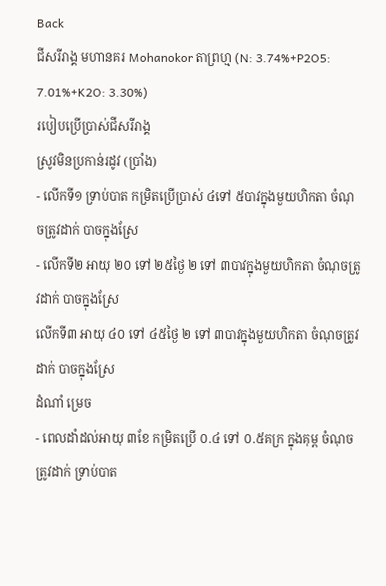Back
ជីសរីរាង្គ មហានគរ Mohanokor តាព្រហ្ម (N: 3.74%+P2O5: 7.01%+K2O: 3.30%)
របៀបប្រើប្រាស់ជីសរីរាង្គ
ស្រូវមិនប្រកាន់រដូវ (ប្រាំង)
- លើកទី១ ទ្រាប់បាត កម្រិតប្រើប្រាស់ ៤ទៅ ៥បាវក្នុងមួយហិកតា ចំណុចត្រូវដាក់ បាចក្នុងស្រែ
- លើកទី២ អាយុ ២០ ទៅ ២៥ថ្ងៃ ២ ទៅ ៣បាវក្នុងមួយហិកតា ចំណុចត្រូវដាក់ បាចក្នុងស្រែ
លើកទី៣ អាយុ ៤០ ទៅ ៤៥ថ្ងៃ ២ ទៅ ៣បាវក្នុងមួយហិកតា ចំណុចត្រូវដាក់ បាចក្នុងស្រែ
ដំណាំ ម្រេច
- ពេលដាំដល់អាយុ ៣ខែ កម្រិតប្រើ ០.៤ ទៅ ០.៥គក្រ ក្នុងគុម្ព ចំណុចត្រូវដាក់ ទ្រាប់បាត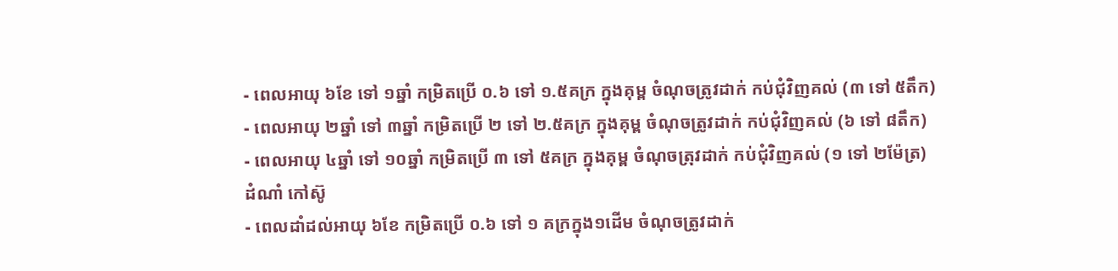- ពេលអាយុ ៦ខែ ទៅ ១ឆ្នាំ កម្រិតប្រើ ០.៦ ទៅ ១.៥គក្រ ក្នុងគុម្ព ចំណុចត្រូវដាក់ កប់ជុំវិញគល់ (៣ ទៅ ៥តឹក)
- ពេលអាយុ ២ឆ្នាំ ទៅ ៣ឆ្នាំ កម្រិតប្រើ ២ ទៅ ២.៥គក្រ ក្នុងគុម្ព ចំណុចត្រូវដាក់ កប់ជុំវិញគល់ (៦ ទៅ ៨តឹក)
- ពេលអាយុ ៤ឆ្នាំ ទៅ ១០ឆ្នាំ កម្រិតប្រើ ៣ ទៅ ៥គក្រ ក្នុងគុម្ព ចំណុចត្រុវដាក់ កប់ជុំវិញគល់ (១ ទៅ ២ម៉ែត្រ)
ដំណាំ កៅស៊ូ
- ពេលដាំដល់អាយុ ៦ខែ កម្រិតប្រើ ០.៦ ទៅ ១ គក្រក្នុង១ដើម ចំណុចត្រូវដាក់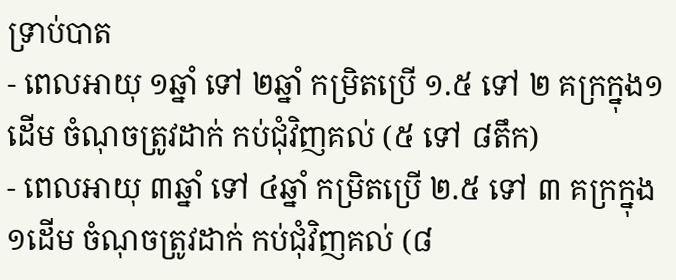ទ្រាប់បាត
- ពេលអាយុ ១ឆ្នាំ ទៅ ២ឆ្នាំ កម្រិតប្រើ ១.៥ ទៅ ២ គក្រក្នុង១ដើម ចំណុចត្រូវដាក់ កប់ជុំវិញគល់ (៥ ទៅ ៨តឹក)
- ពេលអាយុ ៣ឆ្នាំ ទៅ ៤ឆ្នាំ កម្រិតប្រើ ២.៥ ទៅ ៣ គក្រក្នុង១ដើម ចំណុចត្រូវដាក់ កប់ជុំវិញគល់ (៨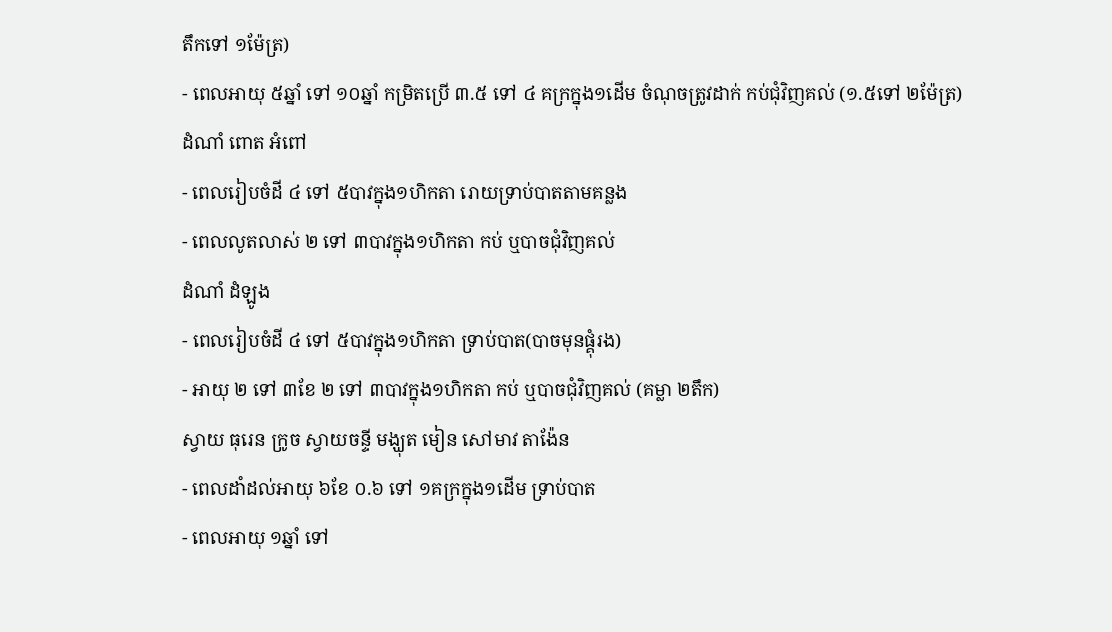តឹកទៅ ១ម៉ែត្រ)
- ពេលអាយុ ៥ឆ្នាំ ទៅ ១០ឆ្នាំ កម្រិតប្រើ ៣.៥ ទៅ ៤ គក្រក្នុង១ដើម ចំណុចត្រូវដាក់ កប់ជុំវិញគល់ (១.៥ទៅ ២ម៉ែត្រ)
ដំណាំ ពោត អំពៅ
- ពេលរៀបចំដី ៤ ទៅ ៥បាវក្នុង១ហិកតា រោយទ្រាប់បាតតាមគន្លង
- ពេលលូតលាស់ ២ ទៅ ៣បាវក្នុង១ហិកតា កប់ ឬបាចជុំវិញគល់
ដំណាំ ដំឡូង
- ពេលរៀបចំដី ៤ ទៅ ៥បាវក្នុង១ហិកតា ទ្រាប់បាត(បាចមុនផ្គុំរង)
- អាយុ ២ ទៅ ៣ខែ ២ ទៅ ៣បាវក្នុង១ហិកតា កប់ ឬបាចជុំវិញគល់ (គម្លា ២តឹក)
ស្វាយ ធុរេន ក្រូច ស្វាយចន្ទី មង្ឃុត មៀន សៅមាវ តាង៉ែន
- ពេលដាំដល់អាយុ ៦ខែ ០.៦ ទៅ ១គក្រក្នុង១ដើម ទ្រាប់បាត
- ពេលអាយុ ១ឆ្នាំ ទៅ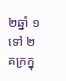២ឆ្នាំ ១ ទៅ ២គក្រក្នុ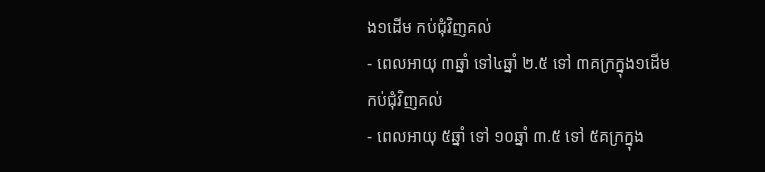ង១ដើម កប់ជុំវិញគល់
- ពេលអាយុ ៣ឆ្នាំ ទៅ៤ឆ្នាំ ២.៥ ទៅ ៣គក្រក្នុង១ដើម កប់ជុំវិញគល់
- ពេលអាយុ ៥ឆ្នាំ ទៅ ១០ឆ្នាំ ៣.៥ ទៅ ៥គក្រក្នុង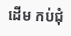ដើម កប់ជុំ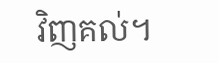វិញគល់។